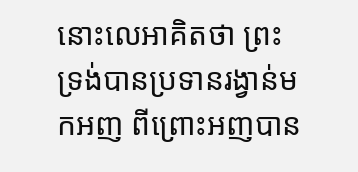នោះលេអាគិតថា ព្រះទ្រង់បានប្រទានរង្វាន់មកអញ ពីព្រោះអញបាន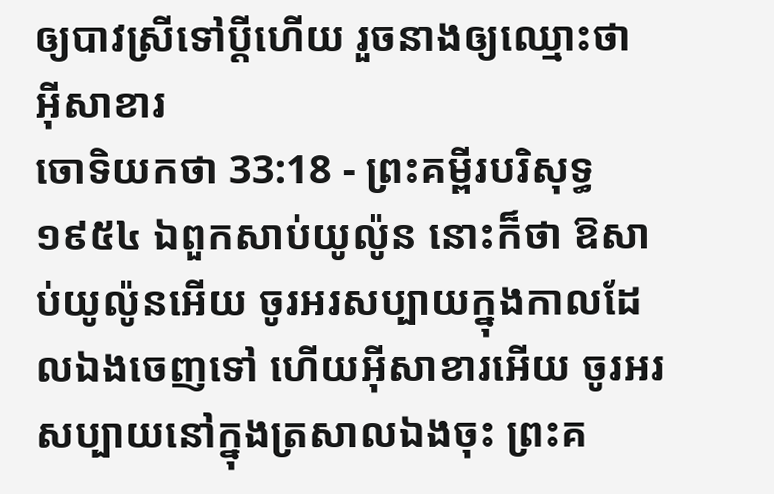ឲ្យបាវស្រីទៅប្ដីហើយ រួចនាងឲ្យឈ្មោះថា អ៊ីសាខារ
ចោទិយកថា 33:18 - ព្រះគម្ពីរបរិសុទ្ធ ១៩៥៤ ឯពួកសាប់យូល៉ូន នោះក៏ថា ឱសាប់យូល៉ូនអើយ ចូរអរសប្បាយក្នុងកាលដែលឯងចេញទៅ ហើយអ៊ីសាខារអើយ ចូរអរសប្បាយនៅក្នុងត្រសាលឯងចុះ ព្រះគ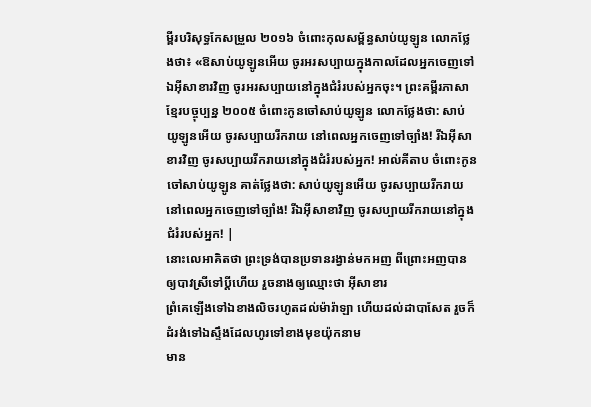ម្ពីរបរិសុទ្ធកែសម្រួល ២០១៦ ចំពោះកុលសម្ព័ន្ធសាប់យូឡូន លោកថ្លែងថា៖ «ឱសាប់យូឡូនអើយ ចូរអរសប្បាយក្នុងកាលដែលអ្នកចេញទៅ ឯអ៊ីសាខារវិញ ចូរអរសប្បាយនៅក្នុងជំរំរបស់អ្នកចុះ។ ព្រះគម្ពីរភាសាខ្មែរបច្ចុប្បន្ន ២០០៥ ចំពោះកូនចៅសាប់យូឡូន លោកថ្លែងថា: សាប់យូឡូនអើយ ចូរសប្បាយរីករាយ នៅពេលអ្នកចេញទៅច្បាំង! រីឯអ៊ីសាខារវិញ ចូរសប្បាយរីករាយនៅក្នុងជំរំរបស់អ្នក! អាល់គីតាប ចំពោះកូនចៅសាប់យូឡូន គាត់ថ្លែងថា: សាប់យូឡូនអើយ ចូរសប្បាយរីករាយ នៅពេលអ្នកចេញទៅច្បាំង! រីឯអ៊ីសាខាវិញ ចូរសប្បាយរីករាយនៅក្នុងជំរំរបស់អ្នក! |
នោះលេអាគិតថា ព្រះទ្រង់បានប្រទានរង្វាន់មកអញ ពីព្រោះអញបានឲ្យបាវស្រីទៅប្ដីហើយ រួចនាងឲ្យឈ្មោះថា អ៊ីសាខារ
ព្រំគេឡើងទៅឯខាងលិចរហូតដល់ម៉ារ៉ាឡា ហើយដល់ដាបាសែត រួចក៏ដំរង់ទៅឯស្ទឹងដែលហូរទៅខាងមុខយ៉ុកនាម
មាន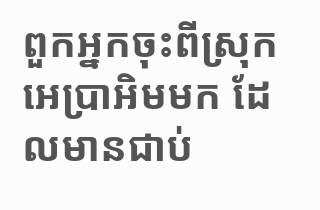ពួកអ្នកចុះពីស្រុកអេប្រាអិមមក ដែលមានជាប់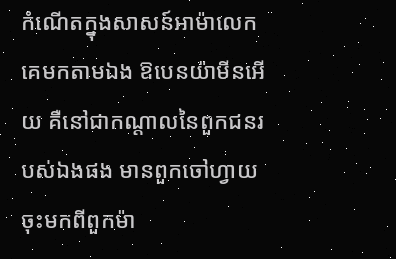កំណើតក្នុងសាសន៍អាម៉ាលេក គេមកតាមឯង ឱបេនយ៉ាមីនអើយ គឺនៅជាកណ្តាលនៃពួកជនរបស់ឯងផង មានពួកចៅហ្វាយចុះមកពីពួកម៉ា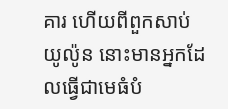គារ ហើយពីពួកសាប់យូល៉ូន នោះមានអ្នកដែលធ្វើជាមេធំបំ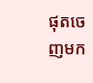ផុតចេញមក